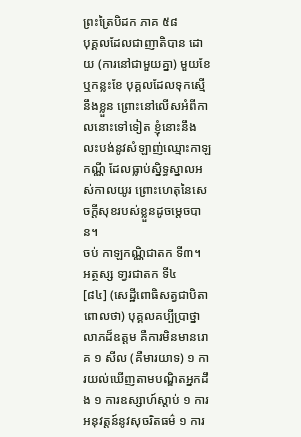ព្រះត្រៃបិដក ភាគ ៥៨
បុគ្គលដែលជាញាតិបាន ដោយ (ការនៅជាមួយគ្នា) មួយខែ ឬកន្លះខែ បុគ្គលដែលទុកសើ្មនឹងខ្លួន ព្រោះនៅលើសអំពីកាលនោះទៅទៀត ខ្ញុំនោះនឹងលះបង់នូវសំឡាញ់ឈ្មោះកាឡកណ្ណី ដែលធ្លាប់ស្និទ្ធស្នាលអស់កាលយូរ ព្រោះហេតុនៃសេចក្តីសុខរបស់ខ្លួនដូចម្ដេចបាន។
ចប់ កាឡកណ្ណិជាតក ទី៣។
អត្ថស្ស ទា្វរជាតក ទី៤
[៨៤] (សេដ្ឋីពោធិសត្វជាបិតា ពោលថា) បុគ្គលគប្បីបា្រថ្នាលាភដ៏ឧត្តម គឺការមិនមានរោគ ១ សីល (គឺមារយាទ) ១ ការយល់ឃើញតាមបណ្ឌិតអ្នកដឹង ១ ការឧស្សាហ៍ស្តាប់ ១ ការអនុវត្តន៍នូវសុចរិតធម៌ ១ ការ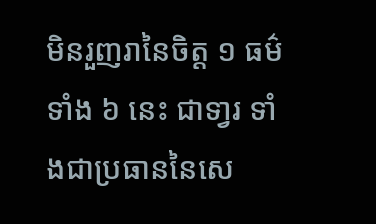មិនរួញរានៃចិត្ត ១ ធម៌ទាំង ៦ នេះ ជាទា្វរ ទាំងជាប្រធាននៃសេ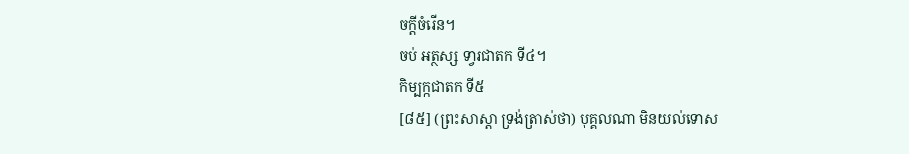ចកី្ដចំរើន។
ចប់ អត្ថស្ស ទា្វរជាតក ទី៤។
កិម្បក្កជាតក ទី៥
[៨៥] (ព្រះសាស្ដា ទ្រង់ត្រាស់ថា) បុគ្គលណា មិនយល់ទោស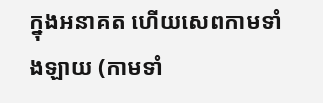ក្នុងអនាគត ហើយសេពកាមទាំងឡាយ (កាមទាំ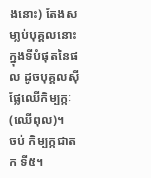ងនោះ) តែងសមា្លប់បុគ្គលនោះ ក្នុងទីបំផុតនៃផល ដូចបុគ្គលស៊ីផែ្លឈើកិម្បក្កៈ (ឈើពុល)។
ចប់ កិម្បក្កជាតក ទី៥។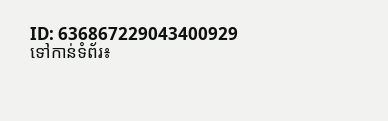ID: 636867229043400929
ទៅកាន់ទំព័រ៖